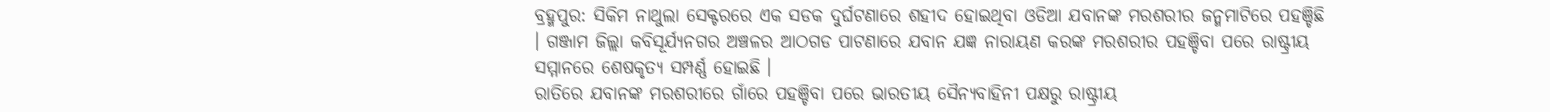ବ୍ରହ୍ମପୁର: ସିକିମ ନାଥୁଲା ସେକ୍ଟରରେ ଏକ ସଡକ ଦୁର୍ଘଟଣାରେ ଶହୀଦ ହୋଇଥିବା ଓଡିଆ ଯବାନଙ୍କ ମରଶରୀର ଜନ୍ମମାଟିରେ ପହଞ୍ଚିଛି । ଗଞ୍ଜାମ ଜିଲ୍ଲା କବିସୂର୍ଯ୍ୟନଗର ଅଞ୍ଚଳର ଆଠଗଡ ପାଟଣାରେ ଯବାନ ଯଜ୍ଞ ନାରାୟଣ କରଙ୍କ ମରଶରୀର ପହଞ୍ଚିବା ପରେ ରାଷ୍ଟ୍ରୀୟ ସମ୍ମାନରେ ଶେଷକୃତ୍ୟ ସମ୍ପର୍ଣ୍ଣ ହୋଇଛି ।
ରାତିରେ ଯବାନଙ୍କ ମରଶରୀରେ ଗାଁରେ ପହଞ୍ଚିବା ପରେ ଭାରତୀୟ ସୈନ୍ୟବାହିନୀ ପକ୍ଷରୁ ରାଷ୍ଟ୍ରୀୟ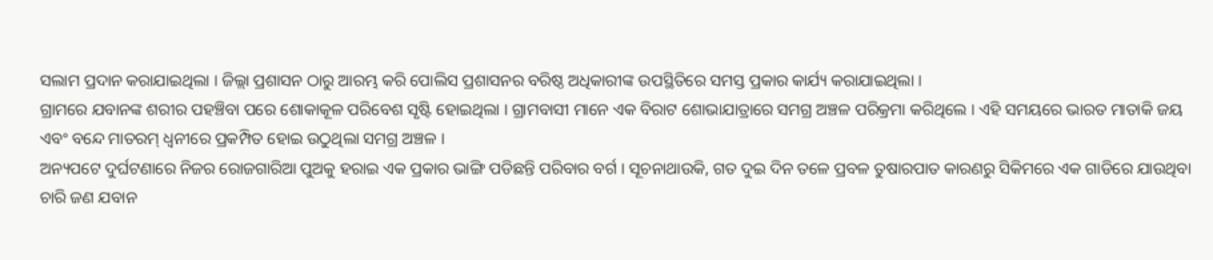ସଲାମ ପ୍ରଦାନ କରାଯାଇଥିଲା । ଜିଲ୍ଲା ପ୍ରଶାସନ ଠାରୁ ଆରମ୍ଭ କରି ପୋଲିସ ପ୍ରଶାସନର ବରିଷ୍ଠ ଅଧିକାରୀଙ୍କ ଉପସ୍ଥିତିରେ ସମସ୍ତ ପ୍ରକାର କାର୍ଯ୍ୟ କରାଯାଇଥିଲା ।
ଗ୍ରାମରେ ଯବାନଙ୍କ ଶରୀର ପହଞ୍ଚିବା ପରେ ଶୋକାକୂଳ ପରିବେଶ ସୃଷ୍ଟି ହୋଇଥିଲା । ଗ୍ରାମବାସୀ ମାନେ ଏକ ବିରାଟ ଶୋଭାଯାତ୍ରାରେ ସମଗ୍ର ଅଞ୍ଚଳ ପରିକ୍ରମା କରିଥିଲେ । ଏହି ସମୟରେ ଭାରତ ମାତାକି ଜୟ ଏବଂ ବନ୍ଦେ ମାତରମ୍ ଧ୍ବନୀରେ ପ୍ରକମ୍ପିତ ହୋଇ ଉଠୁଥିଲା ସମଗ୍ର ଅଞ୍ଚଳ ।
ଅନ୍ୟପଟେ ଦୁର୍ଘଟଣାରେ ନିଜର ରୋଜଗାରିଆ ପୁଅକୁ ହରାଇ ଏକ ପ୍ରକାର ଭାଙ୍ଗି ପଡିଛନ୍ତି ପରିବାର ବର୍ଗ । ସୂଚନାଥାଉକି, ଗତ ଦୁଇ ଦିନ ତଳେ ପ୍ରବଳ ତୁଷାରପାତ କାରଣରୁ ସିକିମରେ ଏକ ଗାଡିରେ ଯାଉଥିବା ଚାରି ଜଣ ଯବାନ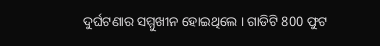ଦୁର୍ଘଟଣାର ସମ୍ମୁଖୀନ ହୋଇଥିଲେ । ଗାଡିଟି 800 ଫୁଟ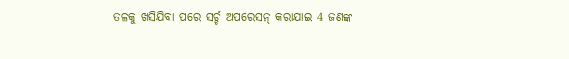ତଳକୁ ଖସିଯିବା ପରେ ସର୍ଚ୍ଚ ଅପରେସନ୍ କରାଯାଇ 4 ଜଣଙ୍କ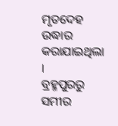ମୃତଦେହ ଉଦ୍ଧାର କରାଯାଇଥିଲା ।
ବ୍ରହ୍ମପୁରରୁ ସମୀର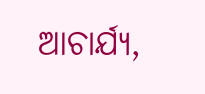ଆଚାର୍ଯ୍ୟ,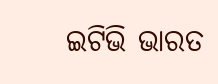ଇଟିଭି ଭାରତ